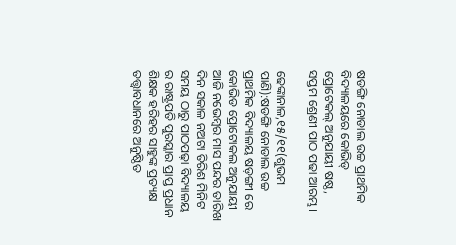ଷଡଙ୍ଗି ନୋଡାଲ ଉଚ୍ଚ ପ୍ରାଥମିକ ବିଦ୍ୟାଳୟରେ କୋଭିଡ୍ ପ୍ରୋଟେକଲ୍ ଅନୁଯାୟୀ ଷଷ୍ଠ, ସପ୍ତମ ଶ୍ରେଣୀ ପାଠ ପଢା ଆରମ୍ଭ।

ଢେଙ୍କାନାଳ,୧୫/୧୧(ଶୁଭମ ପାଣି):ଷଡଙ୍ଗି ନୋଡାଲ ଉଚ୍ଚ ପ୍ରାଥମିକ ବିଦ୍ୟାଳୟ ଷଡ଼ଙ୍ଗୀ ରେ କୋଭିଡ ପ୍ରୋଟୋକଲ ଅନୁଯାୟୀ ଆଜି ନଭେମ୍ବର ମାସ ପନ୍ଦର ତାରିଖ ଦିନ ସକାଳ ନଅଟା ତିରିଶ ମିନିଟ ସମୟ ଠାରୁ ପାଠପଢ଼ା ବିଦ୍ୟାଳୟ ର ରାଷ୍ଟ୍ରପତି ପୁରସ୍କାର ପ୍ରାପ୍ତ ପ୍ରଧାନ ଶିକ୍ଷକ ହରିହର ସାହୁଙ୍କ ପ୍ରତ୍ୟକ୍ଷ ତତ୍ତ୍ଵାବଧାନରେ ଅନୁଷ୍ଠିତ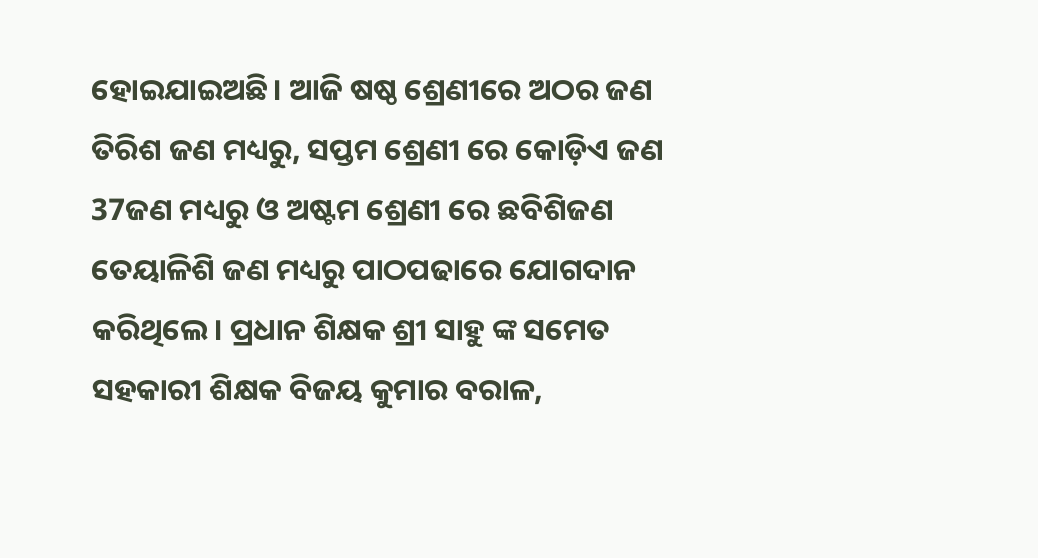ହୋଇଯାଇଅଛି। ଆଜି ଷଷ୍ଠ ଶ୍ରେଣୀରେ ଅଠର ଜଣ ତିରିଶ ଜଣ ମଧ୍ୟରୁ, ସପ୍ତମ ଶ୍ରେଣୀ ରେ କୋଡ଼ିଏ ଜଣ 37ଜଣ ମଧ୍ୟରୁ ଓ ଅଷ୍ଟମ ଶ୍ରେଣୀ ରେ ଛବିଶିଜଣ ତେୟାଳିଶି ଜଣ ମଧ୍ୟରୁ ପାଠପଢାରେ ଯୋଗଦାନ କରିଥିଲେ। ପ୍ରଧାନ ଶିକ୍ଷକ ଶ୍ରୀ ସାହୁ ଙ୍କ ସମେତ ସହକାରୀ ଶିକ୍ଷକ ବିଜୟ କୁମାର ବରାଳ,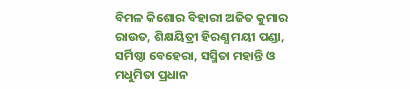ବିମଳ କିଶୋର ବିହାରୀ ଅଜିତ କୁମାର ରାଉତ, ଶିକ୍ଷୟିତ୍ରୀ ହିରଣ୍ଯ ମୟୀ ପଣ୍ଡା, ସର୍ମିଷ୍ଠା ବେହେରା, ସସ୍ମିତା ମହାନ୍ତି ଓ ମଧୁମିତା ପ୍ରଧାନ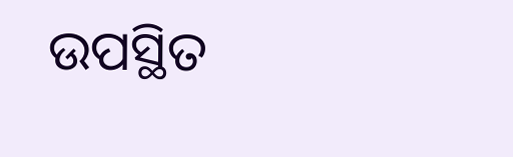ଉପସ୍ଥିତ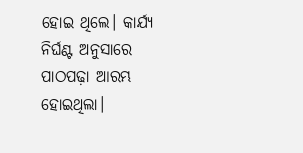ହୋଇ ଥିଲେ। କାର୍ଯ୍ୟ ନିର୍ଘଣ୍ଟ ଅନୁସାରେ ପାଠପଢ଼ା ଆରମ୍ଭ ହୋଇଥିଲା।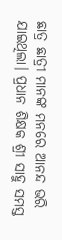ଛାତ୍ର ଛାତ୍ରୀ ମାନଙ୍କ ମନରେ ଆନନ୍ଦ ଭରି ଯାଇଥିଲା। ପ୍ରଧାନ ଶିକ୍ଷକ ଶ୍ରୀ ସାହୁ ସମସ୍ତ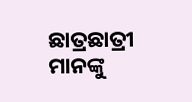ଛାତ୍ରଛାତ୍ରୀ ମାନଙ୍କୁ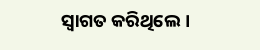ସ୍ବାଗତ କରିଥିଲେ।